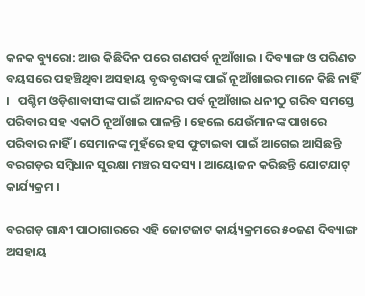କନକ ବ୍ୟୁରୋ: ଆଉ କିଛିଦିନ ପରେ ଗଣପର୍ବ ନୂଆଁଖାଇ । ଦିବ୍ୟାଙ୍ଗ ଓ ପରିଣତ ବୟସରେ ପହଞ୍ଚିଥିବା ଅସହାୟ ବୃଦ୍ଧବୃଦ୍ଧାଙ୍କ ପାଇଁ ନୂଆଁଖାଇର ମାନେ କିଛି ନାହିଁ ।   ପଶ୍ଚିମ ଓଡ଼ିଶାବାସୀଙ୍କ ପାଇଁ ଆନନ୍ଦର ପର୍ବ ନୂଆଁଖାଇ ଧନୀଠୁ ଗରିବ ସମସ୍ତେ ପରିବାର ସହ ଏକାଠି ନୂଆଁଖାଇ ପାଳନ୍ତି । ହେଲେ ଯେଉଁମାନଙ୍କ ପାଖରେ ପରିବାର ନାହିଁ । ସେମାନଙ୍କ ମୁହଁରେ ହସ ଫୁଟାଇବା ପାଇଁ ଆଗେଇ ଆସିଛନ୍ତି ବରଗଡ଼ର ସମ୍ବିଧାନ ସୁରକ୍ଷା ମଞ୍ଚର ସଦସ୍ୟ । ଆୟୋଜନ କରିଛନ୍ତି ଯୋଟଯାଟ୍ କାର୍ଯ୍ୟକ୍ରମ ।

ବରଗଡ଼ ଗାନ୍ଧୀ ପାଠାଗାରରେ ଏହି ଜୋଟଜାଟ କାର୍ୟ୍ୟକ୍ରମରେ ୫୦ଜଣ ଦିବ୍ୟାଙ୍ଗ ଅସହାୟ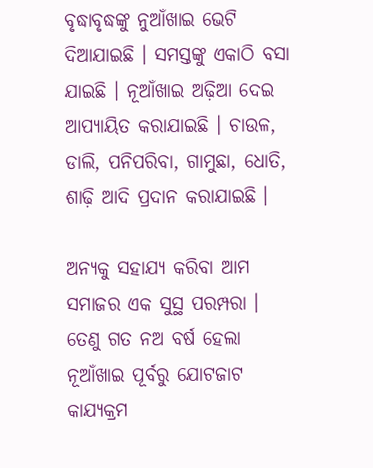ବୃଦ୍ଧାବୃଦ୍ଧଙ୍କୁ ନୁଆଁଖାଇ ଭେଟି ଦିଆଯାଇଛି । ସମସ୍ତଙ୍କୁ ଏକାଠି ବସା ଯାଇଛି । ନୂଆଁଖାଇ ଅଢ଼ିଆ ଦେଇ ଆପ୍ୟାୟିତ କରାଯାଇଛି । ଚାଉଳ, ଡାଲି, ପନିପରିବା, ଗାମୁଛା, ଧୋତି, ଶାଢ଼ି ଆଦି ପ୍ରଦାନ କରାଯାଇଛି ।

ଅନ୍ୟକୁ ସହାଯ୍ୟ କରିବା ଆମ ସମାଜର ଏକ ସୁସ୍ଥ ପରମ୍ପରା । ତେଣୁ ଗତ ନଅ ବର୍ଷ ହେଲା ନୂଆଁଖାଇ ପୂର୍ବରୁ ଯୋଟଜାଟ କାଯ୍ୟକ୍ରମ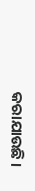କରାଯାଉଛି ।